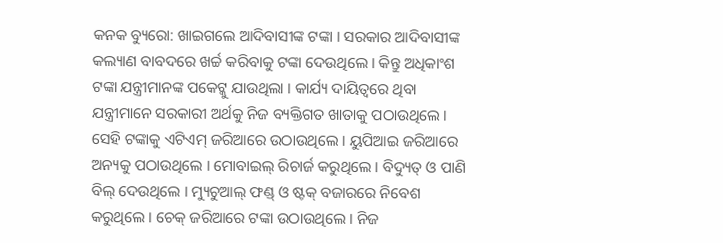କନକ ବ୍ୟୁରୋ: ଖାଇଗଲେ ଆଦିବାସୀଙ୍କ ଟଙ୍କା । ସରକାର ଆଦିବାସୀଙ୍କ କଲ୍ୟାଣ ବାବଦରେ ଖର୍ଚ୍ଚ କରିବାକୁ ଟଙ୍କା ଦେଉଥିଲେ । କିନ୍ତୁ ଅଧିକାଂଶ ଟଙ୍କା ଯନ୍ତ୍ରୀମାନଙ୍କ ପକେଟ୍କୁ ଯାଉଥିଲା । କାର୍ଯ୍ୟ ଦାୟିତ୍ବରେ ଥିବା ଯନ୍ତ୍ରୀମାନେ ସରକାରୀ ଅର୍ଥକୁ ନିଜ ବ୍ୟକ୍ତିଗତ ଖାତାକୁ ପଠାଉଥିଲେ । ସେହି ଟଙ୍କାକୁ ଏଟିଏମ୍ ଜରିଆରେ ଉଠାଉଥିଲେ । ୟୁପିଆଇ ଜରିଆରେ ଅନ୍ୟକୁ ପଠାଉଥିଲେ । ମୋବାଇଲ୍ ରିଚାର୍ଜ କରୁଥିଲେ । ବିଦ୍ୟୁତ୍ ଓ ପାଣି ବିଲ୍ ଦେଉଥିଲେ । ମ୍ୟୁଚୁଆଲ୍ ଫଣ୍ଡ୍ ଓ ଷ୍ଟକ୍ ବଜାରରେ ନିବେଶ କରୁଥିଲେ । ଚେକ୍ ଜରିଆରେ ଟଙ୍କା ଉଠାଉଥିଲେ । ନିଜ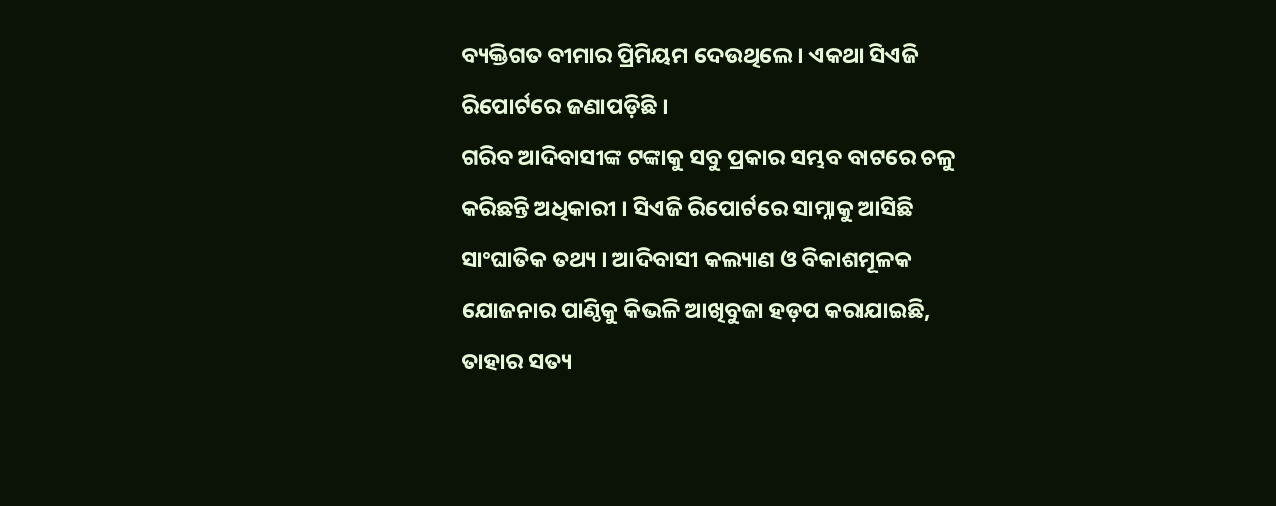ବ୍ୟକ୍ତିଗତ ବୀମାର ପ୍ରିମିୟମ ଦେଉଥିଲେ । ଏକଥା ସିଏଜି ରିପୋର୍ଟରେ ଜଣାପଡ଼ିଛି ।
ଗରିବ ଆଦିବାସୀଙ୍କ ଟଙ୍କାକୁ ସବୁ ପ୍ରକାର ସମ୍ଭବ ବାଟରେ ଚଳୁ କରିଛନ୍ତି ଅଧିକାରୀ । ସିଏଜି ରିପୋର୍ଟରେ ସାମ୍ନାକୁ ଆସିଛି ସାଂଘାତିକ ତଥ୍ୟ । ଆଦିବାସୀ କଲ୍ୟାଣ ଓ ବିକାଶମୂଳକ ଯୋଜନାର ପାଣ୍ଠିକୁ କିଭଳି ଆଖିବୁଜା ହଡ଼ପ କରାଯାଇଛି, ତାହାର ସତ୍ୟ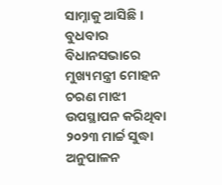ସାମ୍ନାକୁ ଆସିଛି । ବୁଧବାର ବିଧାନସଭାରେ ମୁଖ୍ୟମନ୍ତ୍ରୀ ମୋହନ ଚରଣ ମାଝୀ ଉପସ୍ଥାପନ କରିଥିବା ୨୦୨୩ ମାର୍ଚ୍ଚ ସୁଦ୍ଧା ଅନୁପାଳନ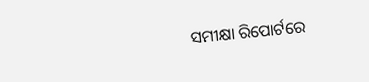ସମୀକ୍ଷା ରିପୋର୍ଟରେ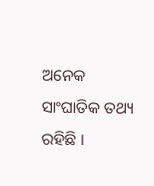ଅନେକ ସାଂଘାତିକ ତଥ୍ୟ ରହିଛି ।